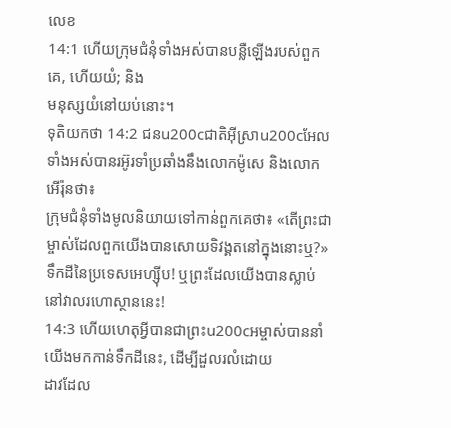លេខ
14:1 ហើយក្រុមជំនុំទាំងអស់បានបន្លឺឡើងរបស់ពួកគេ, ហើយយំ; និង
មនុស្សយំនៅយប់នោះ។
ទុតិយកថា 14:2 ជនu200cជាតិអ៊ីស្រាu200cអែលទាំងអស់បានរអ៊ូរទាំប្រឆាំងនឹងលោកម៉ូសេ និងលោកអើរ៉ុនថា៖
ក្រុមជំនុំទាំងមូលនិយាយទៅកាន់ពួកគេថា៖ «តើព្រះជាម្ចាស់ដែលពួកយើងបានសោយទិវង្គតនៅក្នុងនោះឬ?»
ទឹកដីនៃប្រទេសអេហ្ស៊ីប! ឬព្រះដែលយើងបានស្លាប់នៅវាលរហោស្ថាននេះ!
14:3 ហើយហេតុអ្វីបានជាព្រះu200cអម្ចាស់បាននាំយើងមកកាន់ទឹកដីនេះ, ដើម្បីដួលរលំដោយ
ដាវដែល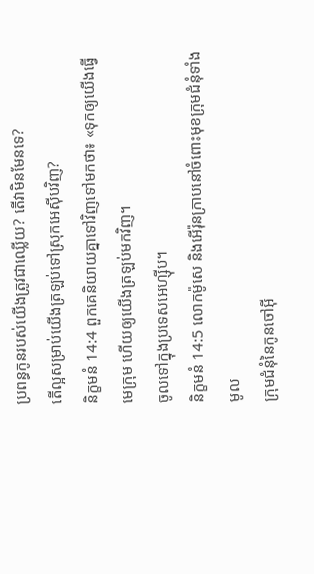ប្រពន្ធកូនរបស់យើងត្រូវជាឈ្លើយ? តើវាមិនមែនទេ?
តើល្អសម្រាប់យើងត្រឡប់ទៅស្រុកអេស៊ីបវិញ?
និក្ខមនំ 14:4 ពួកគេនិយាយគ្នាទៅវិញទៅមកថា៖ «ទុកឲ្យយើងធ្វើមេក្រុម ហើយឲ្យយើងត្រឡប់មកវិញ។
ចូលទៅក្នុងប្រទេសអេហ្ស៊ីប។
និក្ខមនំ 14:5 លោកម៉ូសេ និងអើរ៉ុនក្រាបនៅចំពោះមុខក្រុមជំនុំទាំងមូល
ក្រុមជំនុំនៃកូនចៅអ៊ី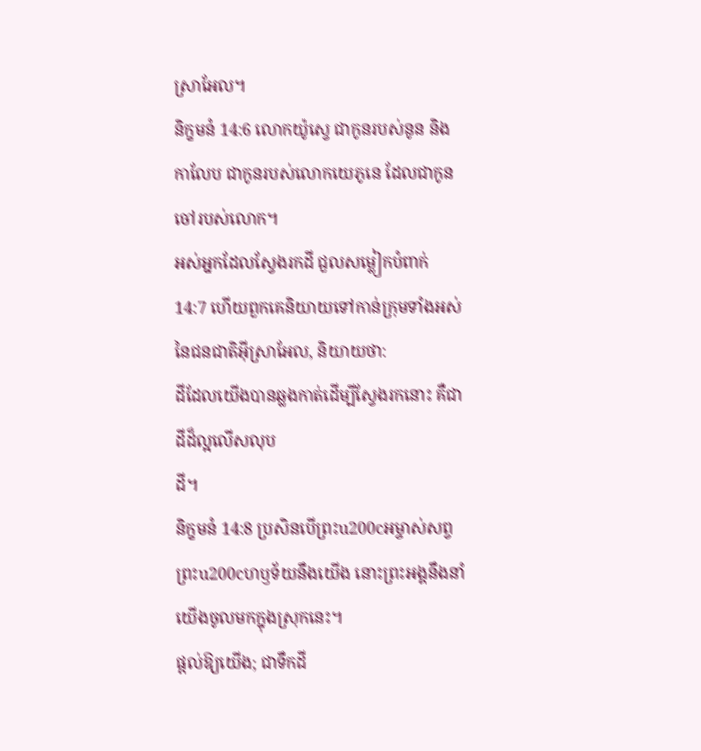ស្រាអែល។
និក្ខមនំ 14:6 លោកយ៉ូស្វេ ជាកូនរបស់នូន និងកាលែប ជាកូនរបស់លោកយេភូនេ ដែលជាកូនចៅរបស់លោក។
អស់អ្នកដែលស្វែងរកដី ជួលសម្លៀកបំពាក់
14:7 ហើយពួកគេនិយាយទៅកាន់ក្រុមទាំងអស់នៃជនជាតិអ៊ីស្រាអែល, និយាយថា:
ដីដែលយើងបានឆ្លងកាត់ដើម្បីស្វែងរកនោះ គឺជាដីដ៏ល្អលើសលុប
ដី។
និក្ខមនំ 14:8 ប្រសិនបើព្រះu200cអម្ចាស់សព្វព្រះu200cហឫទ័យនឹងយើង នោះព្រះអង្គនឹងនាំយើងចូលមកក្នុងស្រុកនេះ។
ផ្តល់ឱ្យយើង; ជាទឹកដី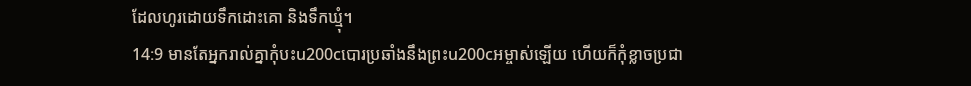ដែលហូរដោយទឹកដោះគោ និងទឹកឃ្មុំ។
14:9 មានតែអ្នករាល់គ្នាកុំបះu200cបោរប្រឆាំងនឹងព្រះu200cអម្ចាស់ឡើយ ហើយក៏កុំខ្លាចប្រជា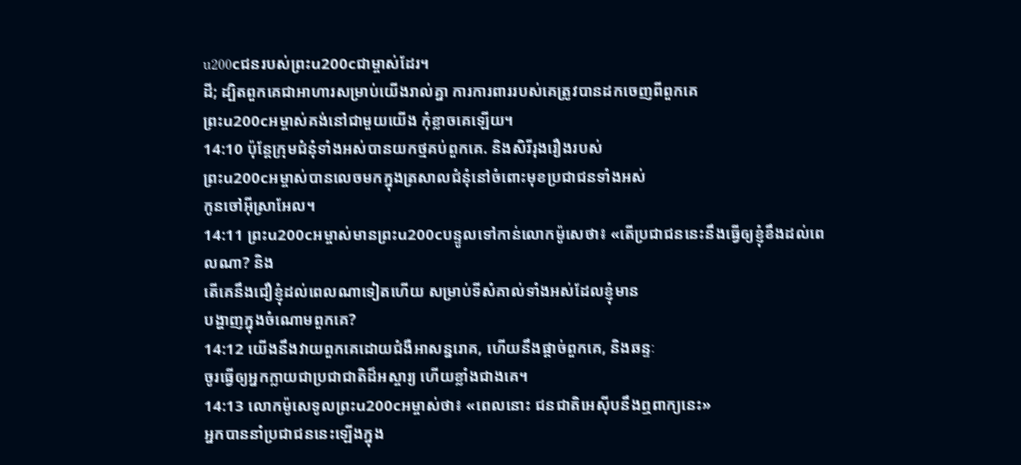u200cជនរបស់ព្រះu200cជាម្ចាស់ដែរ។
ដី; ដ្បិតពួកគេជាអាហារសម្រាប់យើងរាល់គ្នា ការការពាររបស់គេត្រូវបានដកចេញពីពួកគេ
ព្រះu200cអម្ចាស់គង់នៅជាមួយយើង កុំខ្លាចគេឡើយ។
14:10 ប៉ុន្តែក្រុមជំនុំទាំងអស់បានយកថ្មគប់ពួកគេ. និងសិរីរុងរឿងរបស់
ព្រះu200cអម្ចាស់បានលេចមកក្នុងត្រសាលជំនុំនៅចំពោះមុខប្រជាជនទាំងអស់
កូនចៅអ៊ីស្រាអែល។
14:11 ព្រះu200cអម្ចាស់មានព្រះu200cបន្ទូលទៅកាន់លោកម៉ូសេថា៖ «តើប្រជាជននេះនឹងធ្វើឲ្យខ្ញុំខឹងដល់ពេលណា? និង
តើគេនឹងជឿខ្ញុំដល់ពេលណាទៀតហើយ សម្រាប់ទីសំគាល់ទាំងអស់ដែលខ្ញុំមាន
បង្ហាញក្នុងចំណោមពួកគេ?
14:12 យើងនឹងវាយពួកគេដោយជំងឺអាសន្នរោគ, ហើយនឹងផ្តាច់ពួកគេ, និងឆន្ទៈ
ចូរធ្វើឲ្យអ្នកក្លាយជាប្រជាជាតិដ៏អស្ចារ្យ ហើយខ្លាំងជាងគេ។
14:13 លោកម៉ូសេទូលព្រះu200cអម្ចាស់ថា៖ «ពេលនោះ ជនជាតិអេស៊ីបនឹងឮពាក្យនេះ»
អ្នកបាននាំប្រជាជននេះឡើងក្នុង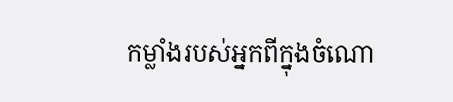កម្លាំងរបស់អ្នកពីក្នុងចំណោ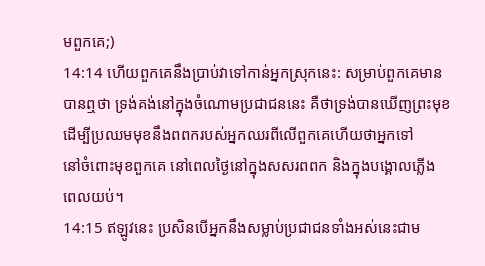មពួកគេ;)
14:14 ហើយពួកគេនឹងប្រាប់វាទៅកាន់អ្នកស្រុកនេះ: សម្រាប់ពួកគេមាន
បានឮថា ទ្រង់គង់នៅក្នុងចំណោមប្រជាជននេះ គឺថាទ្រង់បានឃើញព្រះមុខ
ដើម្បីប្រឈមមុខនឹងពពករបស់អ្នកឈរពីលើពួកគេហើយថាអ្នកទៅ
នៅចំពោះមុខពួកគេ នៅពេលថ្ងៃនៅក្នុងសសរពពក និងក្នុងបង្គោលភ្លើង
ពេលយប់។
14:15 ឥឡូវនេះ ប្រសិនបើអ្នកនឹងសម្លាប់ប្រជាជនទាំងអស់នេះជាម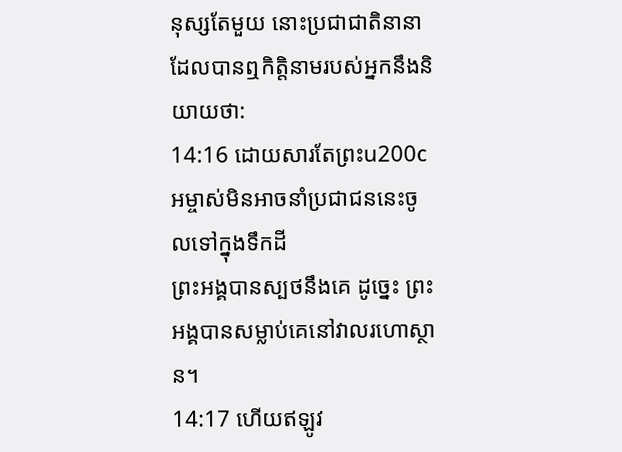នុស្សតែមួយ នោះប្រជាជាតិនានា
ដែលបានឮកិត្តិនាមរបស់អ្នកនឹងនិយាយថា:
14:16 ដោយសារតែព្រះu200cអម្ចាស់មិនអាចនាំប្រជាជននេះចូលទៅក្នុងទឹកដី
ព្រះអង្គបានស្បថនឹងគេ ដូច្នេះ ព្រះអង្គបានសម្លាប់គេនៅវាលរហោស្ថាន។
14:17 ហើយឥឡូវ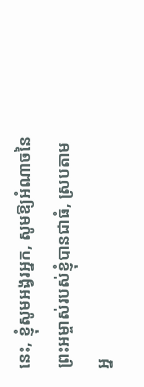នេះ, ខ្ញុំសូមអង្វរអ្នក, សូមឱ្យអំណាចនៃព្រះអម្ចាស់របស់ខ្ញុំបានជាធំ, ស្របតាម
អ្ន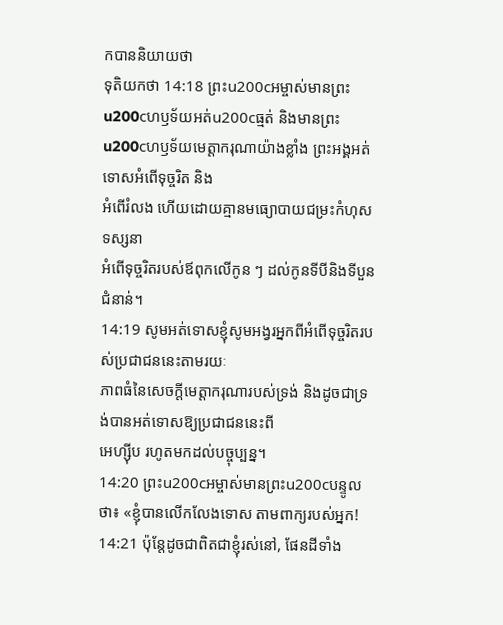កបាននិយាយថា
ទុតិយកថា 14:18 ព្រះu200cអម្ចាស់មានព្រះu200cហឫទ័យអត់u200cធ្មត់ និងមានព្រះu200cហឫទ័យមេត្តាករុណាយ៉ាងខ្លាំង ព្រះអង្គអត់ទោសអំពើទុច្ចរិត និង
អំពើរំលង ហើយដោយគ្មានមធ្យោបាយជម្រះកំហុស ទស្សនា
អំពើទុច្ចរិតរបស់ឪពុកលើកូន ៗ ដល់កូនទីបីនិងទីបួន
ជំនាន់។
14:19 សូមអត់ទោសខ្ញុំសូមអង្វរអ្នកពីអំពើទុច្ចរិតរបស់ប្រជាជននេះតាមរយៈ
ភាពធំនៃសេចក្ដីមេត្តាករុណារបស់ទ្រង់ និងដូចជាទ្រង់បានអត់ទោសឱ្យប្រជាជននេះពី
អេហ្ស៊ីប រហូតមកដល់បច្ចុប្បន្ន។
14:20 ព្រះu200cអម្ចាស់មានព្រះu200cបន្ទូលថា៖ «ខ្ញុំបានលើកលែងទោស តាមពាក្យរបស់អ្នក!
14:21 ប៉ុន្តែដូចជាពិតជាខ្ញុំរស់នៅ, ផែនដីទាំង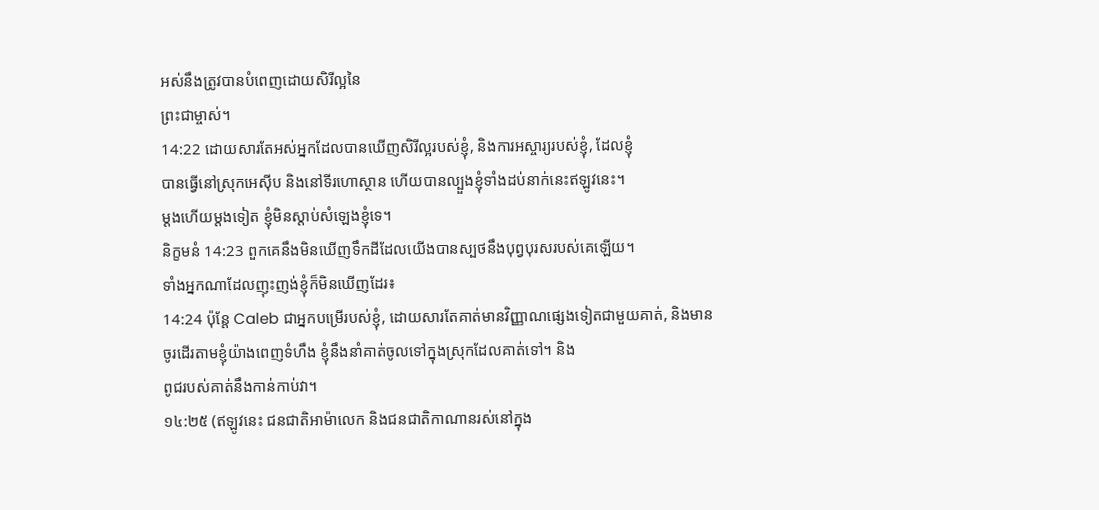អស់នឹងត្រូវបានបំពេញដោយសិរីល្អនៃ
ព្រះជាម្ចាស់។
14:22 ដោយសារតែអស់អ្នកដែលបានឃើញសិរីល្អរបស់ខ្ញុំ, និងការអស្ចារ្យរបស់ខ្ញុំ, ដែលខ្ញុំ
បានធ្វើនៅស្រុកអេស៊ីប និងនៅទីរហោស្ថាន ហើយបានល្បួងខ្ញុំទាំងដប់នាក់នេះឥឡូវនេះ។
ម្ដងហើយម្ដងទៀត ខ្ញុំមិនស្ដាប់សំឡេងខ្ញុំទេ។
និក្ខមនំ 14:23 ពួកគេនឹងមិនឃើញទឹកដីដែលយើងបានស្បថនឹងបុព្វបុរសរបស់គេឡើយ។
ទាំងអ្នកណាដែលញុះញង់ខ្ញុំក៏មិនឃើញដែរ៖
14:24 ប៉ុន្តែ Caleb ជាអ្នកបម្រើរបស់ខ្ញុំ, ដោយសារតែគាត់មានវិញ្ញាណផ្សេងទៀតជាមួយគាត់, និងមាន
ចូរដើរតាមខ្ញុំយ៉ាងពេញទំហឹង ខ្ញុំនឹងនាំគាត់ចូលទៅក្នុងស្រុកដែលគាត់ទៅ។ និង
ពូជរបស់គាត់នឹងកាន់កាប់វា។
១៤:២៥ (ឥឡូវនេះ ជនជាតិអាម៉ាលេក និងជនជាតិកាណានរស់នៅក្នុង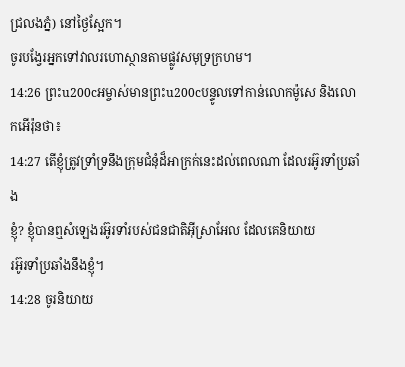ជ្រលងភ្នំ) នៅថ្ងៃស្អែក។
ចូរបង្វែរអ្នកទៅវាលរហោស្ថានតាមផ្លូវសមុទ្រក្រហម។
14:26 ព្រះu200cអម្ចាស់មានព្រះu200cបន្ទូលទៅកាន់លោកម៉ូសេ និងលោកអើរ៉ុនថា៖
14:27 តើខ្ញុំត្រូវទ្រាំទ្រនឹងក្រុមជំនុំដ៏អាក្រក់នេះដល់ពេលណា ដែលរអ៊ូរទាំប្រឆាំង
ខ្ញុំ? ខ្ញុំបានឮសំឡេងរអ៊ូរទាំរបស់ជនជាតិអ៊ីស្រាអែល ដែលគេនិយាយ
រអ៊ូរទាំប្រឆាំងនឹងខ្ញុំ។
14:28 ចូរនិយាយ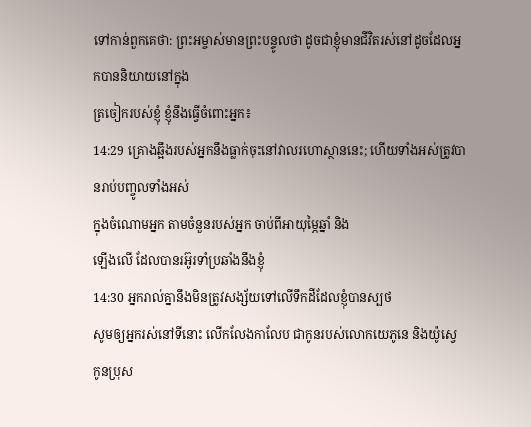ទៅកាន់ពួកគេថា: ព្រះអម្ចាស់មានព្រះបន្ទូលថា ដូចជាខ្ញុំមានជីវិតរស់នៅដូចដែលអ្នកបាននិយាយនៅក្នុង
ត្រចៀករបស់ខ្ញុំ ខ្ញុំនឹងធ្វើចំពោះអ្នក៖
14:29 គ្រោងឆ្អឹងរបស់អ្នកនឹងធ្លាក់ចុះនៅវាលរហោស្ថាននេះ; ហើយទាំងអស់ត្រូវបានរាប់បញ្ចូលទាំងអស់
ក្នុងចំណោមអ្នក តាមចំនួនរបស់អ្នក ចាប់ពីអាយុម្ភៃឆ្នាំ និង
ឡើងលើ ដែលបានរអ៊ូរទាំប្រឆាំងនឹងខ្ញុំ
14:30 អ្នករាល់គ្នានឹងមិនត្រូវសង្ស័យទៅលើទឹកដីដែលខ្ញុំបានស្បថ
សូមឲ្យអ្នករស់នៅទីនោះ លើកលែងកាលែប ជាកូនរបស់លោកយេភូនេ និងយ៉ូស្វេ
កូនប្រុស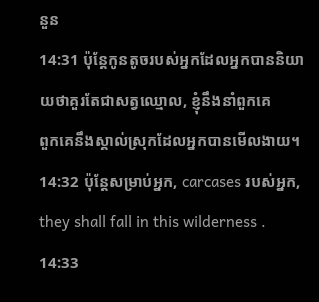នួន
14:31 ប៉ុន្តែកូនតូចរបស់អ្នកដែលអ្នកបាននិយាយថាគួរតែជាសត្វឈ្មោល, ខ្ញុំនឹងនាំពួកគេ
ពួកគេនឹងស្គាល់ស្រុកដែលអ្នកបានមើលងាយ។
14:32 ប៉ុន្តែសម្រាប់អ្នក, carcases របស់អ្នក, they shall fall in this wilderness .
14:33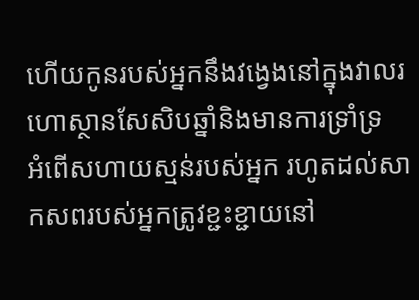ហើយកូនរបស់អ្នកនឹងវង្វេងនៅក្នុងវាលរហោស្ថានសែសិបឆ្នាំនិងមានការទ្រាំទ្រ
អំពើសហាយស្មន់របស់អ្នក រហូតដល់សាកសពរបស់អ្នកត្រូវខ្ជះខ្ជាយនៅ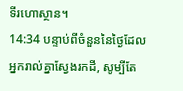ទីរហោស្ថាន។
14:34 បន្ទាប់ពីចំនួននៃថ្ងៃដែលអ្នករាល់គ្នាស្វែងរកដី, សូម្បីតែ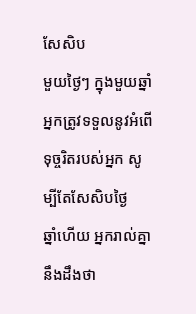សែសិប
មួយថ្ងៃៗ ក្នុងមួយឆ្នាំ អ្នកត្រូវទទួលនូវអំពើទុច្ចរិតរបស់អ្នក សូម្បីតែសែសិបថ្ងៃ
ឆ្នាំហើយ អ្នករាល់គ្នានឹងដឹងថា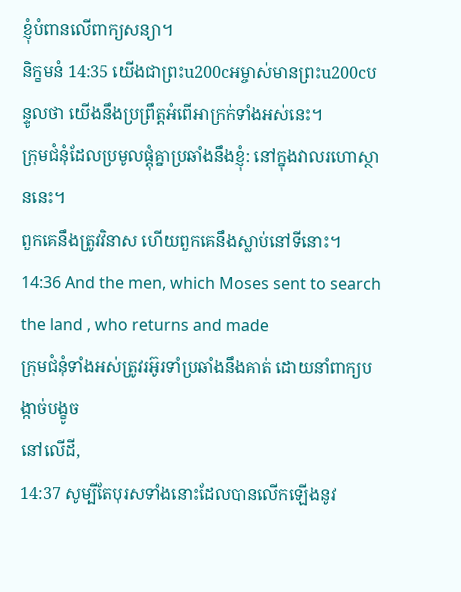ខ្ញុំបំពានលើពាក្យសន្យា។
និក្ខមនំ 14:35 យើងជាព្រះu200cអម្ចាស់មានព្រះu200cបន្ទូលថា យើងនឹងប្រព្រឹត្តអំពើអាក្រក់ទាំងអស់នេះ។
ក្រុមជំនុំដែលប្រមូលផ្តុំគ្នាប្រឆាំងនឹងខ្ញុំ: នៅក្នុងវាលរហោស្ថាននេះ។
ពួកគេនឹងត្រូវវិនាស ហើយពួកគេនឹងស្លាប់នៅទីនោះ។
14:36 And the men, which Moses sent to search the land , who returns and made
ក្រុមជំនុំទាំងអស់ត្រូវរអ៊ូរទាំប្រឆាំងនឹងគាត់ ដោយនាំពាក្យបង្កាច់បង្ខូច
នៅលើដី,
14:37 សូម្បីតែបុរសទាំងនោះដែលបានលើកឡើងនូវ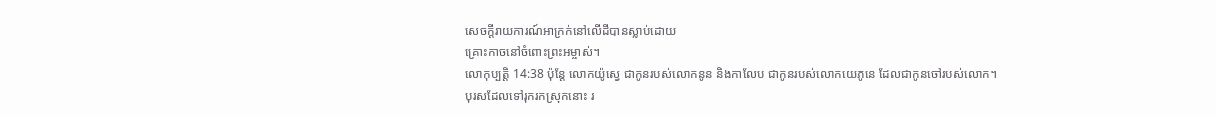សេចក្ដីរាយការណ៍អាក្រក់នៅលើដីបានស្លាប់ដោយ
គ្រោះកាចនៅចំពោះព្រះអម្ចាស់។
លោកុប្បត្តិ 14:38 ប៉ុន្តែ លោកយ៉ូស្វេ ជាកូនរបស់លោកនូន និងកាលែប ជាកូនរបស់លោកយេភូនេ ដែលជាកូនចៅរបស់លោក។
បុរសដែលទៅរុករកស្រុកនោះ រ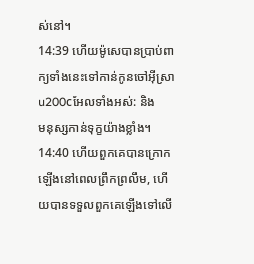ស់នៅ។
14:39 ហើយម៉ូសេបានប្រាប់ពាក្យទាំងនេះទៅកាន់កូនចៅអ៊ីស្រាu200cអែលទាំងអស់: និង
មនុស្សកាន់ទុក្ខយ៉ាងខ្លាំង។
14:40 ហើយពួកគេបានក្រោកឡើងនៅពេលព្រឹកព្រលឹម, ហើយបានទទួលពួកគេឡើងទៅលើ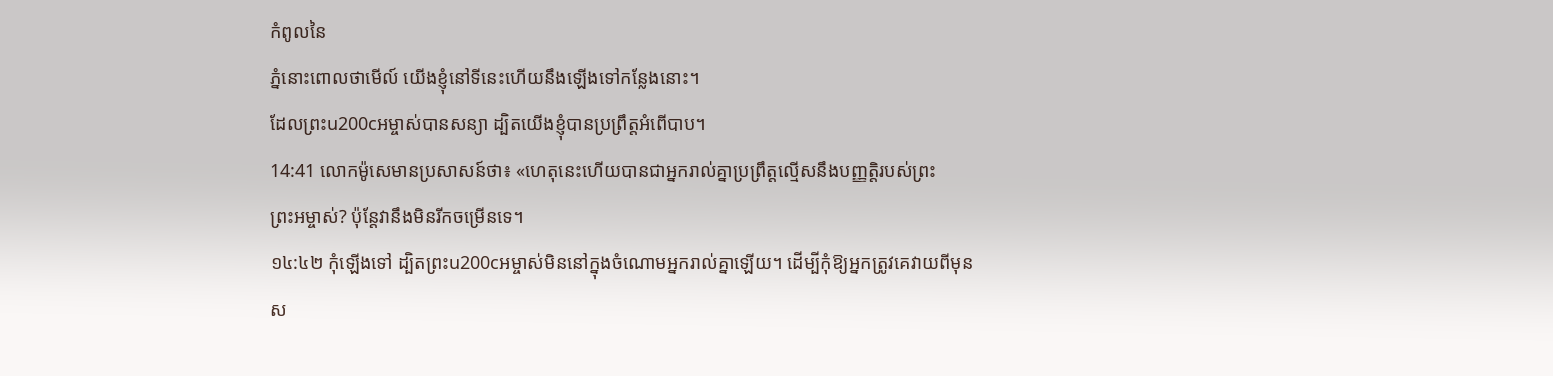កំពូលនៃ
ភ្នំនោះពោលថាមើល៍ យើងខ្ញុំនៅទីនេះហើយនឹងឡើងទៅកន្លែងនោះ។
ដែលព្រះu200cអម្ចាស់បានសន្យា ដ្បិតយើងខ្ញុំបានប្រព្រឹត្តអំពើបាប។
14:41 លោកម៉ូសេមានប្រសាសន៍ថា៖ «ហេតុនេះហើយបានជាអ្នករាល់គ្នាប្រព្រឹត្តល្មើសនឹងបញ្ញត្តិរបស់ព្រះ
ព្រះអម្ចាស់? ប៉ុន្តែវានឹងមិនរីកចម្រើនទេ។
១៤:៤២ កុំឡើងទៅ ដ្បិតព្រះu200cអម្ចាស់មិននៅក្នុងចំណោមអ្នករាល់គ្នាឡើយ។ ដើម្បីកុំឱ្យអ្នកត្រូវគេវាយពីមុន
ស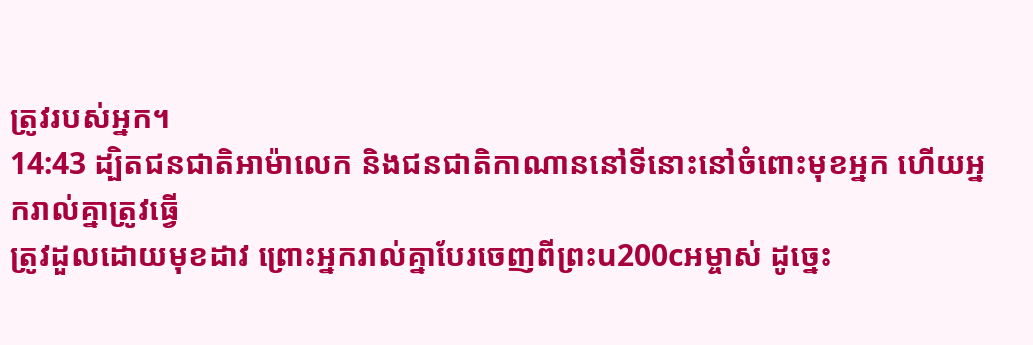ត្រូវរបស់អ្នក។
14:43 ដ្បិតជនជាតិអាម៉ាលេក និងជនជាតិកាណាននៅទីនោះនៅចំពោះមុខអ្នក ហើយអ្នករាល់គ្នាត្រូវធ្វើ
ត្រូវដួលដោយមុខដាវ ព្រោះអ្នករាល់គ្នាបែរចេញពីព្រះu200cអម្ចាស់ ដូច្នេះ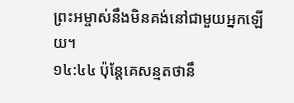ព្រះអម្ចាស់នឹងមិនគង់នៅជាមួយអ្នកឡើយ។
១៤:៤៤ ប៉ុន្តែគេសន្មតថានឹ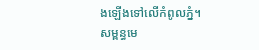ងឡើងទៅលើកំពូលភ្នំ។
សម្ពន្ធមេ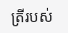ត្រីរបស់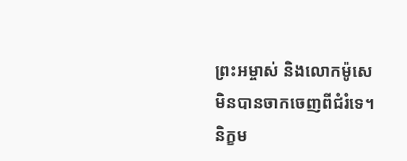ព្រះអម្ចាស់ និងលោកម៉ូសេ មិនបានចាកចេញពីជំរំទេ។
និក្ខម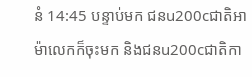នំ 14:45 បន្ទាប់មក ជនu200cជាតិអាម៉ាលេកក៏ចុះមក និងជនu200cជាតិកា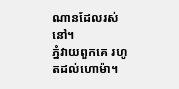ណានដែលរស់នៅ។
ភ្នំវាយពួកគេ រហូតដល់ហោម៉ា។